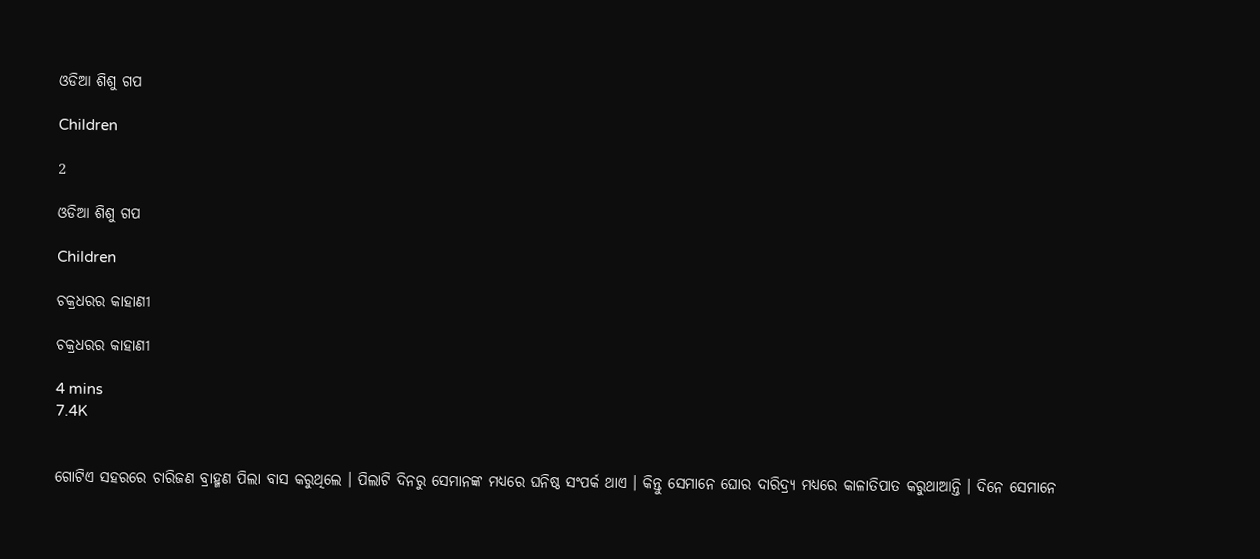ଓଡିଆ ଶିଶୁ ଗପ

Children

2

ଓଡିଆ ଶିଶୁ ଗପ

Children

ଚକ୍ରଧରର କାହାଣୀ

ଚକ୍ରଧରର କାହାଣୀ

4 mins
7.4K


ଗୋଟିଏ ସହରରେ ଚାରିଜଣ ବ୍ରାହ୍ମଣ ପିଲା ବାସ କରୁଥିଲେ । ପିଲାଟି ଦିନରୁ ସେମାନଙ୍କ ମଧ୍ୟରେ ଘନିଷ୍ଠ ସଂପର୍କ ଥାଏ । କିନ୍ତୁ ସେମାନେ ଘୋର ଦାରିଦ୍ର୍ୟ ମଧ୍ୟରେ କାଳାତିପାତ କରୁଥାଆନ୍ତି । ଦିନେ ସେମାନେ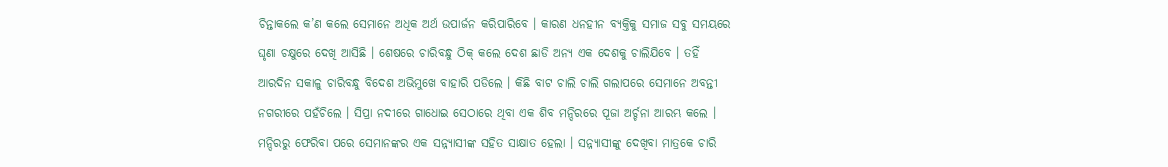ଚିନ୍ତାକଲେ କ’ଣ କଲେ ସେମାନେ ଅଧିକ ଅର୍ଥ ଉପାର୍ଜନ କରିପାରିବେ । କାରଣ ଧନହୀନ ବ୍ୟକ୍ତିକୁ ସମାଜ ସବୁ ସମୟରେ ଘୃଣା ଚକ୍ଷୁରେ ଦେଖି ଆସିଛି । ଶେଷରେ ଚାରିବନ୍ଧୁ ଠିକ୍ କଲେ ଦେଶ ଛାଡି ଅନ୍ୟ ଏକ ଦେଶକୁ ଚାଲିଯିବେ । ତହିଁ ଆରଦିନ ସକାଳୁ ଚାରିବନ୍ଧୁ ବିଦେଶ ଅଭିମୁଖେ ବାହାରି ପଡିଲେ । କିଛି ବାଟ ଚାଲି ଚାଲି ଗଲାପରେ ସେମାନେ ଅବନ୍ତୀ ନଗରୀରେ ପହଁଚିଲେ । ସିପ୍ରା ନଦୀରେ ଗାଧୋଇ ସେଠାରେ ଥିବା ଏକ ଶିବ ମନ୍ଦିରରେ ପୂଜା ଅର୍ଚ୍ଚନା ଆରମ୍ଭ କଲେ । ମନ୍ଦିରରୁ ଫେରିବା ପରେ ସେମାନଙ୍କର ଏକ ସନ୍ନ୍ୟାସୀଙ୍କ ସହିତ ସାକ୍ଷାତ ହେଲା । ସନ୍ନ୍ୟାସୀଙ୍କୁ ଦେଖିବା ମାତ୍ରକେ ଚାରି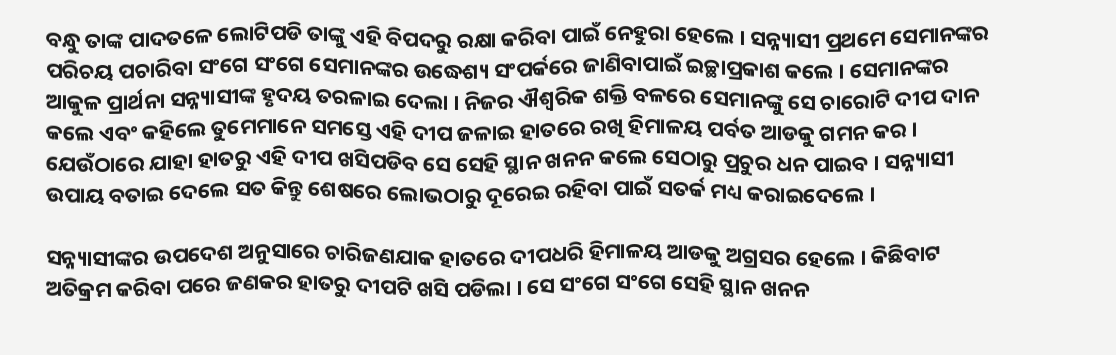ବନ୍ଧୁ ତାଙ୍କ ପାଦତଳେ ଲୋଟିପଡି ତାଙ୍କୁ ଏହି ବିପଦରୁ ରକ୍ଷା କରିବା ପାଇଁ ନେହୁରା ହେଲେ । ସନ୍ନ୍ୟାସୀ ପ୍ରଥମେ ସେମାନଙ୍କର ପରିଚୟ ପଚାରିବା ସଂଗେ ସଂଗେ ସେମାନଙ୍କର ଉଦ୍ଧେଶ୍ୟ ସଂପର୍କରେ ଜାଣିବାପାଇଁ ଇଚ୍ଛାପ୍ରକାଶ କଲେ । ସେମାନଙ୍କର ଆକୁଳ ପ୍ରାର୍ଥନା ସନ୍ନ୍ୟାସୀଙ୍କ ହୃଦୟ ତରଳାଇ ଦେଲା । ନିଜର ଐଶ୍ୱରିକ ଶକ୍ତି ବଳରେ ସେମାନଙ୍କୁ ସେ ଚାରୋଟି ଦୀପ ଦାନ କଲେ ଏବଂ କହିଲେ ତୁମେମାନେ ସମସ୍ତେ ଏହି ଦୀପ ଜଳାଇ ହାତରେ ରଖି ହିମାଳୟ ପର୍ବତ ଆଡକୁ ଗମନ କର । ଯେଉଁଠାରେ ଯାହା ହାତରୁ ଏହି ଦୀପ ଖସିପଡିବ ସେ ସେହି ସ୍ଥାନ ଖନନ କଲେ ସେଠାରୁ ପ୍ରଚୁର ଧନ ପାଇବ । ସନ୍ନ୍ୟାସୀ ଉପାୟ ବତାଇ ଦେଲେ ସତ କିନ୍ତୁ ଶେଷରେ ଲୋଭଠାରୁ ଦୂରେଇ ରହିବା ପାଇଁ ସତର୍କ ମଧ୍ୟ କରାଇଦେଲେ ।

ସନ୍ନ୍ୟାସୀଙ୍କର ଉପଦେଶ ଅନୁସାରେ ଚାରିଜଣଯାକ ହାତରେ ଦୀପଧରି ହିମାଳୟ ଆଡକୁ ଅଗ୍ରସର ହେଲେ । କିଛିବାଟ ଅତିକ୍ରମ କରିବା ପରେ ଜଣକର ହାତରୁ ଦୀପଟି ଖସି ପଡିଲା । ସେ ସଂଗେ ସଂଗେ ସେହି ସ୍ଥାନ ଖନନ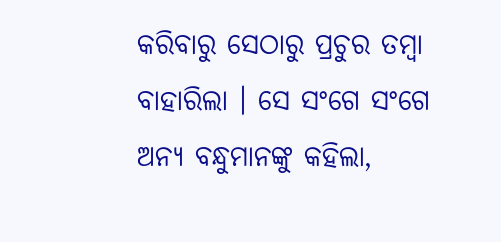କରିବାରୁ ସେଠାରୁ ପ୍ରଚୁର ତମ୍ବା ବାହାରିଲା । ସେ ସଂଗେ ସଂଗେ ଅନ୍ୟ ବନ୍ଧୁମାନଙ୍କୁ କହିଲା,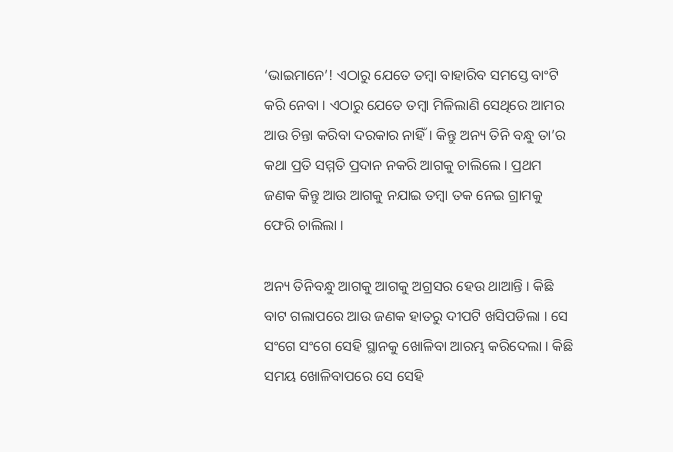‘ଭାଇମାନେ’! ଏଠାରୁ ଯେତେ ତମ୍ବା ବାହାରିବ ସମସ୍ତେ ବାଂଟି କରି ନେବା । ଏଠାରୁ ଯେତେ ତମ୍ବା ମିଳିଲାଣି ସେଥିରେ ଆମର ଆଉ ଚିନ୍ତା କରିବା ଦରକାର ନାହିଁ । କିନ୍ତୁ ଅନ୍ୟ ତିନି ବନ୍ଧୁ ତା’ର କଥା ପ୍ରତି ସମ୍ମତି ପ୍ରଦାନ ନକରି ଆଗକୁ ଚାଲିଲେ । ପ୍ରଥମ ଜଣକ କିନ୍ତୁ ଆଉ ଆଗକୁ ନଯାଇ ତମ୍ବା ତକ ନେଇ ଗ୍ରାମକୁ ଫେରି ଚାଲିଲା ।

ଅନ୍ୟ ତିନିବନ୍ଧୁ ଆଗକୁ ଆଗକୁ ଅଗ୍ରସର ହେଉ ଥାଆନ୍ତି । କିଛି ବାଟ ଗଲାପରେ ଆଉ ଜଣକ ହାତରୁ ଦୀପଟି ଖସିପଡିଲା । ସେ ସଂଗେ ସଂଗେ ସେହି ସ୍ଥାନକୁ ଖୋଳିବା ଆରମ୍ଭ କରିଦେଲା । କିଛି ସମୟ ଖୋଳିବାପରେ ସେ ସେହି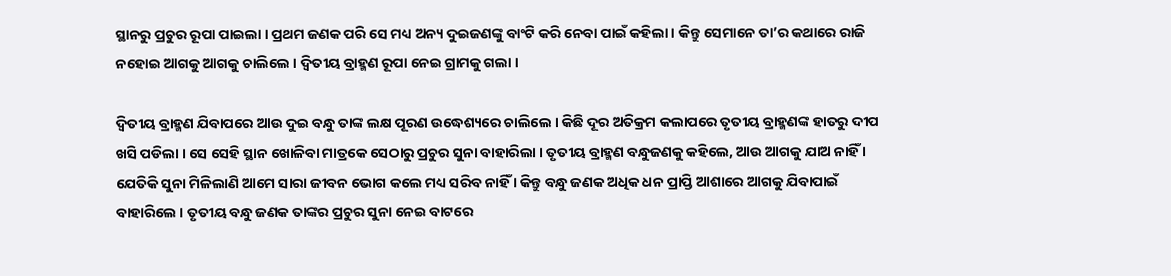ସ୍ଥାନରୁ ପ୍ରଚୁର ରୂପା ପାଇଲା । ପ୍ରଥମ ଜଣକ ପରି ସେ ମଧ୍ୟ ଅନ୍ୟ ଦୁଇଜଣଙ୍କୁ ବାଂଟି କରି ନେବା ପାଇଁ କହିଲା । କିନ୍ତୁ ସେମାନେ ତା’ର କଥାରେ ରାଜି ନହୋଇ ଆଗକୁ ଆଗକୁ ଚାଲିଲେ । ଦ୍ୱିତୀୟ ବ୍ରାହ୍ମଣ ରୂପା ନେଇ ଗ୍ରାମକୁ ଗଲା ।

ଦ୍ୱିତୀୟ ବ୍ରାହ୍ମଣ ଯିବାପରେ ଆଉ ଦୁଇ ବନ୍ଧୁ ତାଙ୍କ ଲକ୍ଷ ପୂରଣ ଉଦ୍ଧେଶ୍ୟରେ ଚାଲିଲେ । କିଛି ଦୂର ଅତିକ୍ରମ କଲାପରେ ତୃତୀୟ ବ୍ରାହ୍ମଣଙ୍କ ହାତରୁ ଦୀପ ଖସି ପଡିଲା । ସେ ସେହି ସ୍ଥାନ ଖୋଳିବା ମାତ୍ରକେ ସେଠାରୁ ପ୍ରଚୁର ସୁନା ବାହାରିଲା । ତୃତୀୟ ବ୍ରାହ୍ମଣ ବନ୍ଧୁଜଣକୁ କହିଲେ, ଆଉ ଆଗକୁ ଯାଅ ନାହିଁ । ଯେତିକି ସୁନା ମିଳିଲାଣି ଆମେ ସାରା ଜୀବନ ଭୋଗ କଲେ ମଧ୍ୟ ସରିବ ନାହିଁ । କିନ୍ତୁ ବନ୍ଧୁ ଜଣକ ଅଧିକ ଧନ ପ୍ରାପ୍ତି ଆଶାରେ ଆଗକୁ ଯିବାପାଇଁ ବାହାରିଲେ । ତୃତୀୟ ବନ୍ଧୁ ଜଣକ ତାଙ୍କର ପ୍ରଚୁର ସୁନା ନେଇ ବାଟରେ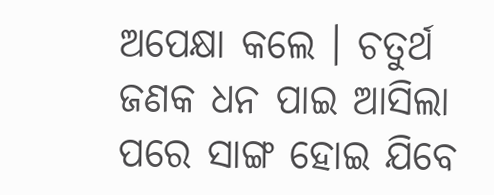ଅପେକ୍ଷା କଲେ । ଚତୁର୍ଥ ଜଣକ ଧନ ପାଇ ଆସିଲା ପରେ ସାଙ୍ଗ ହୋଇ ଯିବେ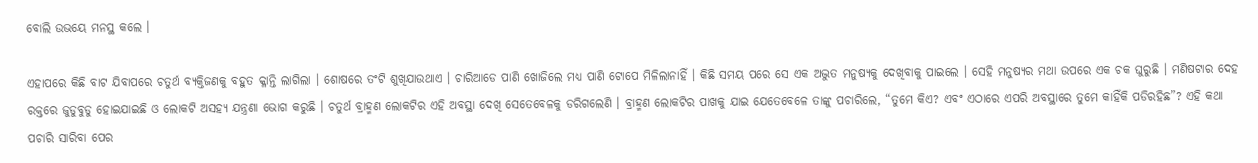ବୋଲି ଉଭୟେ ମନସ୍ଥ କଲେ ।

ଏହାପରେ କିଛି ବାଟ ଯିବାପରେ ଚତୁର୍ଥ ବ୍ୟକ୍ତିଜଣକୁ ବହୁତ କ୍ଳାନ୍ତି ଲାଗିଲା । ଶୋଷରେ ତଂଟି ଶୁଖିଯାଉଥାଏ । ଚାରିଆଡେ ପାଣି ଖୋଜିଲେ ମଧ୍ୟ ପାଣି ଟୋପେ ମିଳିଲାନାହିଁ । କିଛି ସମୟ ପରେ ସେ ଏକ ଅଦ୍ଭୁତ ମନୁଷ୍ୟକୁ ଦେଖିବାକୁ ପାଇଲେ । ସେହି ମନୁଷ୍ୟର ମଥା ଉପରେ ଏକ ଚକ ଘୁରୁଛି । ମଣିଷଟାର ଦେହ ରକ୍ତରେ ଜୁଡୁବୁଡୁ ହୋଇଯାଇଛି ଓ ଲୋକଟି ଅସହ୍ୟ ଯନ୍ତ୍ରଣା ଭୋଗ କରୁଛି । ଚତୁର୍ଥ ବ୍ରାହ୍ମଣ ଲୋକଟିର ଏହି ଅବସ୍ଥା ଦେଖି ସେତେବେଳକୁ ଡରିଗଲେଣି । ବ୍ରାହ୍ମଣ ଲୋକଟିର ପାଖକୁ ଯାଇ ଯେତେବେଳେ ତାଙ୍କୁ ପଚାରିଲେ, “ତୁମେ କିଏ? ଏବଂ ଏଠାରେ ଏପରି ଅବସ୍ଥାରେ ତୁମେ କାହିଁକି ପଡିରହିଛ”? ଏହି କଥା ପଚାରି ସାରିବା ପେର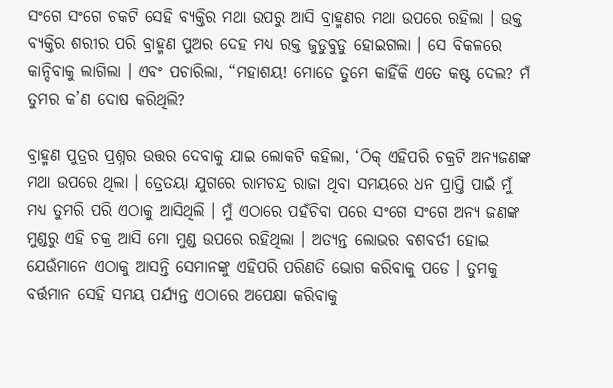ସଂଗେ ସଂଗେ ଚକଟି ସେହି ବ୍ୟକ୍ତିର ମଥା ଉପରୁ ଆସି ବ୍ରାହ୍ମଣର ମଥା ଉପରେ ରହିଲା । ଉକ୍ତ ବ୍ୟକ୍ତିର ଶରୀର ପରି ବ୍ରାହ୍ମଣ ପୁଅର ଦେହ ମଧ୍ୟ ରକ୍ତ ଜୁଡୁବୁଡୁ ହୋଇଗଲା । ସେ ବିକଳରେ କାନ୍ଦିବାକୁ ଲାଗିଲା । ଏବଂ ପଚାରିଲା, “ମହାଶୟ! ମୋତେ ତୁମେ କାହିଁକି ଏତେ କଷ୍ଟ ଦେଲ? ମଁ ତୁମର କ’ଣ ଦୋଷ କରିଥିଲି?

ବ୍ରାହ୍ମଣ ପୁତ୍ରର ପ୍ରଶ୍ନର ଉତ୍ତର ଦେବାକୁ ଯାଇ ଲୋକଟି କହିଲା, ‘ଠିକ୍ ଏହିପରି ଚକ୍ରଟି ଅନ୍ୟଜଣଙ୍କ ମଥା ଉପରେ ଥିଲା । ତ୍ରେତୟା ଯୁଗରେ ରାମଚନ୍ଦ୍ର ରାଜା ଥିବା ସମୟରେ ଧନ ପ୍ରାପ୍ତି ପାଇଁ ମୁଁ ମଧ୍ୟ ତୁମରି ପରି ଏଠାକୁ ଆସିଥିଲି । ମୁଁ ଏଠାରେ ପହଁଚିବା ପରେ ସଂଗେ ସଂଗେ ଅନ୍ୟ ଜଣଙ୍କ ମୁଣ୍ଡରୁ ଏହି ଚକ୍ର ଆସି ମୋ ମୁଣ୍ଡ ଉପରେ ରହିଥିଲା । ଅତ୍ୟନ୍ତ ଲୋଭର ବଶବର୍ତୀ ହୋଇ ଯେଉଁମାନେ ଏଠାକୁ ଆସନ୍ତି ସେମାନଙ୍କୁ ଏହିପରି ପରିଣତି ଭୋଗ କରିବାକୁ ପଡେ । ତୁମକୁ ବର୍ତ୍ତମାନ ସେହି ସମୟ ପର୍ଯ୍ୟନ୍ତ ଏଠାରେ ଅପେକ୍ଷା କରିବାକୁ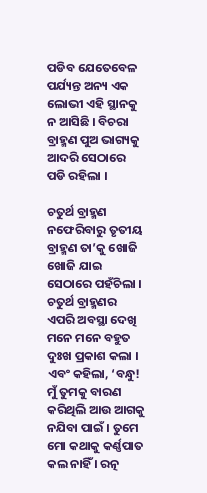ପଡିବ ଯେତେବେଳ ପର୍ଯ୍ୟନ୍ତ ଅନ୍ୟ ଏକ ଲୋଭୀ ଏହି ସ୍ଥାନକୁ ନ ଆସିଛି । ବିଚରା ବ୍ରାହ୍ମଣ ପୁଅ ଭାଗ୍ୟକୁ ଆଦରି ସେଠାରେ ପଡି ରହିଲା ।

ଚତୁର୍ଥ ବ୍ରାହ୍ମଣ ନଫେରିବାରୁ ତୃତୀୟ ବ୍ରାହ୍ମଣ ତା’କୁ ଖୋଜି ଖୋଜି ଯାଇ ସେଠାରେ ପହଁଚିଲା । ଚତୁର୍ଥ ବ୍ରାହ୍ମଣର ଏପରି ଅବସ୍ଥା ଦେଖି ମନେ ମନେ ବହୁତ ଦୁଃଖ ପ୍ରକାଶ କଲା । ଏବଂ କହିଲା, ‘ବନ୍ଧୁ! ମୁଁ ତୁମକୁ ବାରଣ କରିଥିଲି ଆଉ ଆଗକୁ ନଯିବା ପାଇଁ । ତୁମେ ମୋ କଥାକୁ କର୍ଣ୍ଣପାତ କଲ ନାହିଁ । ରତ୍ନ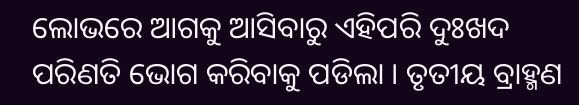ଲୋଭରେ ଆଗକୁ ଆସିବାରୁ ଏହିପରି ଦୁଃଖଦ ପରିଣତି ଭୋଗ କରିବାକୁ ପଡିଲା । ତୃତୀୟ ବ୍ରାହ୍ମଣ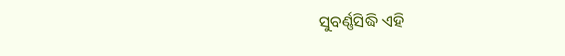ସୁବର୍ଣ୍ଣସିଦ୍ଧି ଏହି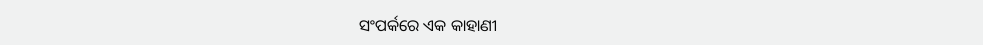ସଂପର୍କରେ ଏକ କାହାଣୀ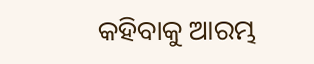କହିବାକୁ ଆରମ୍ଭ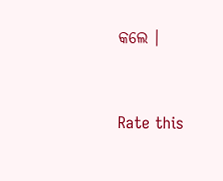କଲେ ।


Rate this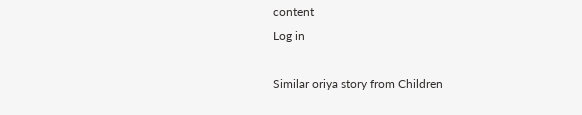content
Log in

Similar oriya story from Children